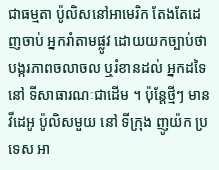ជាធម្មតា ប៉ូលិសនៅអាមេរិក តែងតែដេញចាប់ អ្នករាំតាមផ្លូវ ដោយយកច្បាប់ថា បង្ករភាពចលាចល ឬរំខានដល់ អ្នកដទៃនៅ ទីសាធារណៈជាដើម ។ ប៉ុន្តែថ្មីៗ មានវីដេអូ ប៉ូលិសមួយ នៅ ទីក្រុង ញូយ៉ក ប្រទេស អា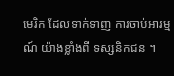មេរិក ដែលទាក់ទាញ ការចាប់អារម្មណ៍ យ៉ាងខ្លាំងពី ទស្សនិកជន ។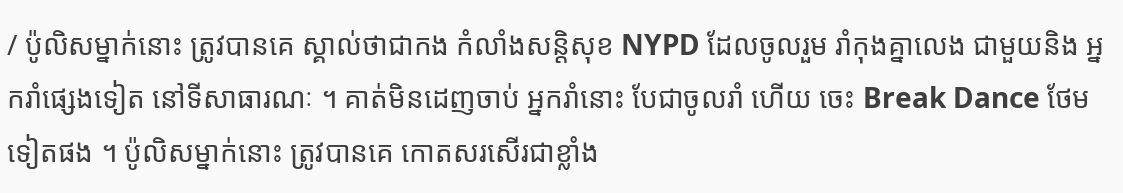/ ប៉ូលិសម្នាក់នោះ ត្រូវបានគេ ស្គាល់ថាជាកង កំលាំងសន្តិសុខ NYPD ដែលចូលរួម រាំកុងគ្នាលេង ជាមួយនិង អ្នករាំផ្សេងទៀត នៅទីសាធារណៈ ។ គាត់មិនដេញចាប់ អ្នករាំនោះ បែជាចូលរាំ ហើយ ចេះ Break Dance ថែមទៀតផង ។ ប៉ូលិសម្នាក់នោះ ត្រូវបានគេ កោតសរសើរជាខ្លាំង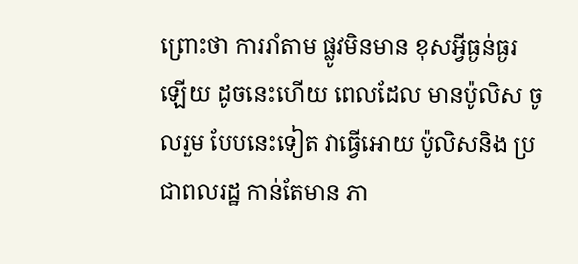ព្រោះថា ការរាំតាម ផ្លូវមិនមាន ខុសអ្វីធ្ងន់ធ្ងរឡើយ ដូចនេះហើយ ពេលដែល មានប៉ូលិស ចូលរួម បែបនេះទៀត វាធ្វើអោយ ប៉ូលិសនិង ប្រជាពលរដ្ឋ កាន់តែមាន ភា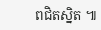ពជិតស្និត ៕